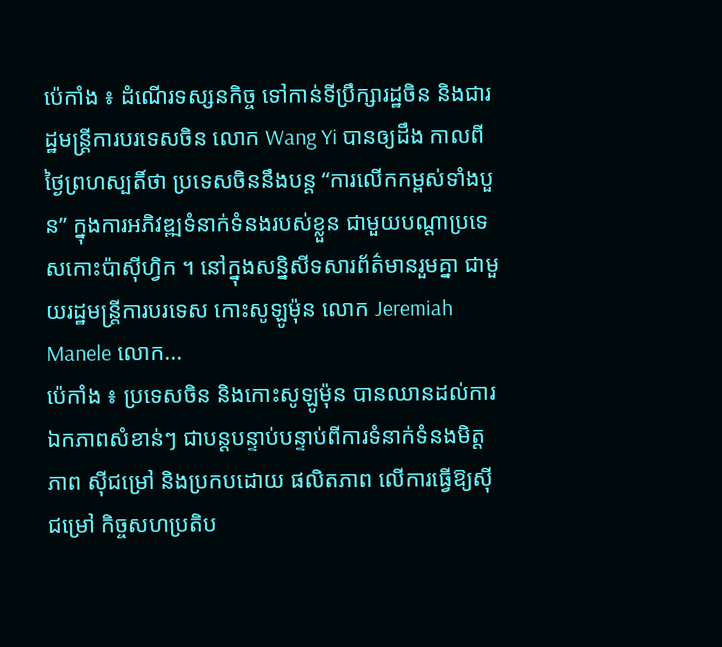ប៉េកាំង ៖ ដំណើរទស្សនកិច្ច ទៅកាន់ទីប្រឹក្សារដ្ឋចិន និងជារដ្ឋមន្ត្រីការបរទេសចិន លោក Wang Yi បានឲ្យដឹង កាលពីថ្ងៃព្រហស្បតិ៍ថា ប្រទេសចិននឹងបន្ត “ការលើកកម្ពស់ទាំងបួន” ក្នុងការអភិវឌ្ឍទំនាក់ទំនងរបស់ខ្លួន ជាមួយបណ្តាប្រទេសកោះប៉ាស៊ីហ្វិក ។ នៅក្នុងសន្និសីទសារព័ត៌មានរួមគ្នា ជាមួយរដ្ឋមន្ត្រីការបរទេស កោះសូឡូម៉ុន លោក Jeremiah Manele លោក...
ប៉េកាំង ៖ ប្រទេសចិន និងកោះសូឡូម៉ុន បានឈានដល់ការឯកភាពសំខាន់ៗ ជាបន្តបន្ទាប់បន្ទាប់ពីការទំនាក់ទំនងមិត្តភាព ស៊ីជម្រៅ និងប្រកបដោយ ផលិតភាព លើការធ្វើឱ្យស៊ីជម្រៅ កិច្ចសហប្រតិប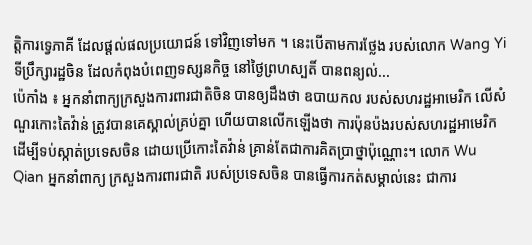ត្តិការទ្វេភាគី ដែលផ្តល់ផលប្រយោជន៍ ទៅវិញទៅមក ។ នេះបើតាមការថ្លែង របស់លោក Wang Yi ទីប្រឹក្សារដ្ឋចិន ដែលកំពុងបំពេញទស្សនកិច្ច នៅថ្ងៃព្រហស្បតិ៍ បានពន្យល់...
ប៉េកាំង ៖ អ្នកនាំពាក្យក្រសួងការពារជាតិចិន បានឲ្យដឹងថា ឧបាយកល របស់សហរដ្ឋអាមេរិក លើសំណួរកោះតៃវ៉ាន់ ត្រូវបានគេស្គាល់គ្រប់គ្នា ហើយបានលើកឡើងថា ការប៉ុនប៉ងរបស់សហរដ្ឋអាមេរិក ដើម្បីទប់ស្កាត់ប្រទេសចិន ដោយប្រើកោះតៃវ៉ាន់ គ្រាន់តែជាការគិតប្រាថ្នាប៉ុណ្ណោះ។ លោក Wu Qian អ្នកនាំពាក្យ ក្រសួងការពារជាតិ របស់ប្រទេសចិន បានធ្វើការកត់សម្គាល់នេះ ជាការ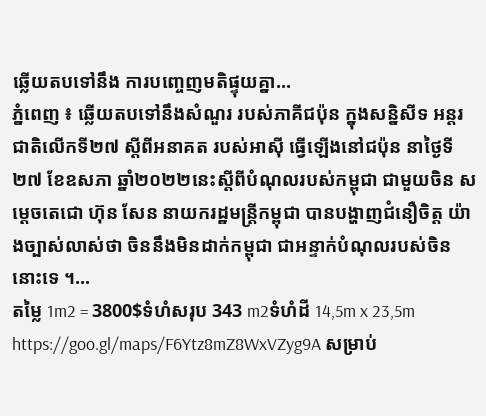ឆ្លើយតបទៅនឹង ការបញ្ចេញមតិផ្ទុយគ្នា...
ភ្នំពេញ ៖ ឆ្លើយតបទៅនឹងសំណួរ របស់ភាគីជប៉ុន ក្នុងសន្និសីទ អន្តរជាតិលើកទី២៧ ស្តីពីអនាគត របស់អាស៊ី ធ្វើឡើងនៅជប៉ុន នាថ្ងៃទី២៧ ខែឧសភា ឆ្នាំ២០២២នេះស្តីពីបំណុលរបស់កម្ពុជា ជាមួយចិន សម្តេចតេជោ ហ៊ុន សែន នាយករដ្ឋមន្ត្រីកម្ពុជា បានបង្ហាញជំនឿចិត្ត យ៉ាងច្បាស់លាស់ថា ចិននឹងមិនដាក់កម្ពុជា ជាអន្ទាក់បំណុលរបស់ចិននោះទេ ។...
តម្លៃ 1m2 = 3800$ទំហំសរុប 343 m2ទំហំដី 14,5m x 23,5m https://goo.gl/maps/F6Ytz8mZ8WxVZyg9A សម្រាប់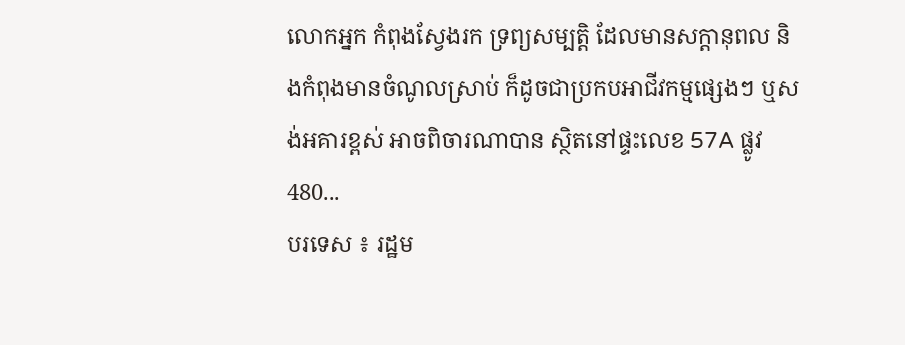លោកអ្នក កំពុងស្វែងរក ទ្រព្យសម្បតិ្ត ដែលមានសក្តានុពល និងកំពុងមានចំណូលស្រាប់ ក៏ដូចជាប្រកបអាជីវកម្មផ្សេងៗ ឬសង់អគារខ្ពស់ អាចពិចារណាបាន ស្ថិតនៅផ្ទះលេខ 57A ផ្លូវ 480...
បរទេស ៖ រដ្ឋម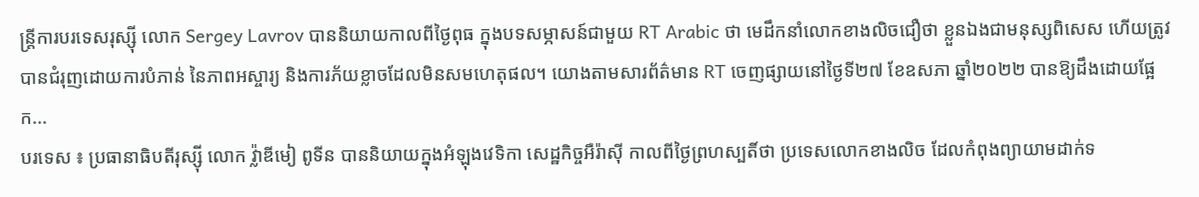ន្ត្រីការបរទេសរុស្ស៊ី លោក Sergey Lavrov បាននិយាយកាលពីថ្ងៃពុធ ក្នុងបទសម្ភាសន៍ជាមួយ RT Arabic ថា មេដឹកនាំលោកខាងលិចជឿថា ខ្លួនឯងជាមនុស្សពិសេស ហើយត្រូវបានជំរុញដោយការបំភាន់ នៃភាពអស្ចារ្យ និងការភ័យខ្លាចដែលមិនសមហេតុផល។ យោងតាមសារព័ត៌មាន RT ចេញផ្សាយនៅថ្ងៃទី២៧ ខែឧសភា ឆ្នាំ២០២២ បានឱ្យដឹងដោយផ្អែក...
បរទេស ៖ ប្រធានាធិបតីរុស្ស៊ី លោក វ្ល៉ាឌីមៀ ពូទីន បាននិយាយក្នុងអំឡុងវេទិកា សេដ្ឋកិច្ចអឺរ៉ាស៊ី កាលពីថ្ងៃព្រហស្បតិ៍ថា ប្រទេសលោកខាងលិច ដែលកំពុងព្យាយាមដាក់ទ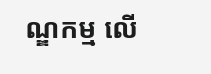ណ្ឌកម្ម លើ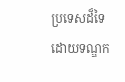ប្រទេសដ៏ទៃ ដោយទណ្ឌក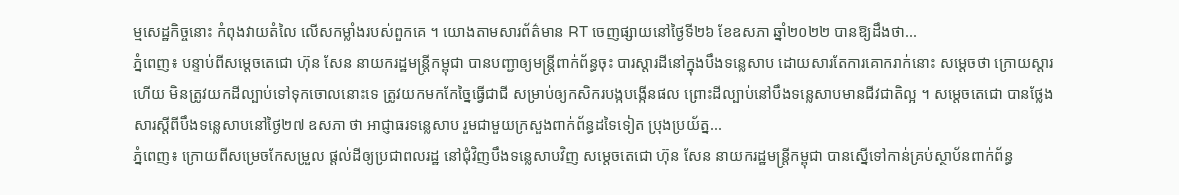ម្មសេដ្ឋកិច្ចនោះ កំពុងវាយតំលៃ លើសកម្លាំងរបស់ពួកគេ ។ យោងតាមសារព័ត៌មាន RT ចេញផ្សាយនៅថ្ងៃទី២៦ ខែឧសភា ឆ្នាំ២០២២ បានឱ្យដឹងថា...
ភ្នំពេញ៖ បន្ទាប់ពីសម្តេចតេជោ ហ៊ុន សែន នាយករដ្ឋមន្រ្តីកម្ពុជា បានបញ្ជាឲ្យមន្រ្តីពាក់ព័ន្ធចុះ បារស្តារដីនៅក្នុងបឹងទន្លេសាប ដោយសារតែការគោករាក់នោះ សម្តេចថា ក្រោយស្តារហើយ មិនត្រូវយកដីល្បាប់ទៅទុកចោលនោះទេ ត្រូវយកមកកែច្នៃធ្វើជាជី សម្រាប់ឲ្យកសិករបង្កបង្កើនផល ព្រោះដីល្បាប់នៅបឹងទន្លេសាបមានជីវជាតិល្អ ។ សម្តេចតេជោ បានថ្លែងសារស្តីពីបឹងទន្លេសាបនៅថ្ងៃ២៧ ឧសភា ថា អាជ្ញាធរទន្លេសាប រួមជាមួយក្រសួងពាក់ព័ន្ធដទៃទៀត ប្រុងប្រយ័ត្ន...
ភ្នំពេញ៖ ក្រោយពីសម្រេចកែសម្រួល ផ្តល់ដីឲ្យប្រជាពលរដ្ឋ នៅជុំវិញបឹងទន្លេសាបវិញ សម្តេចតេជោ ហ៊ុន សែន នាយករដ្ឋមន្ត្រីកម្ពុជា បានស្នើទៅកាន់គ្រប់ស្ថាប័នពាក់ព័ន្ធ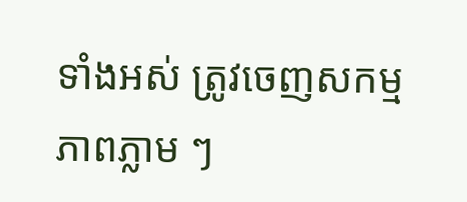ទាំងអស់ ត្រូវចេញសកម្មភាពភ្លាម ៗ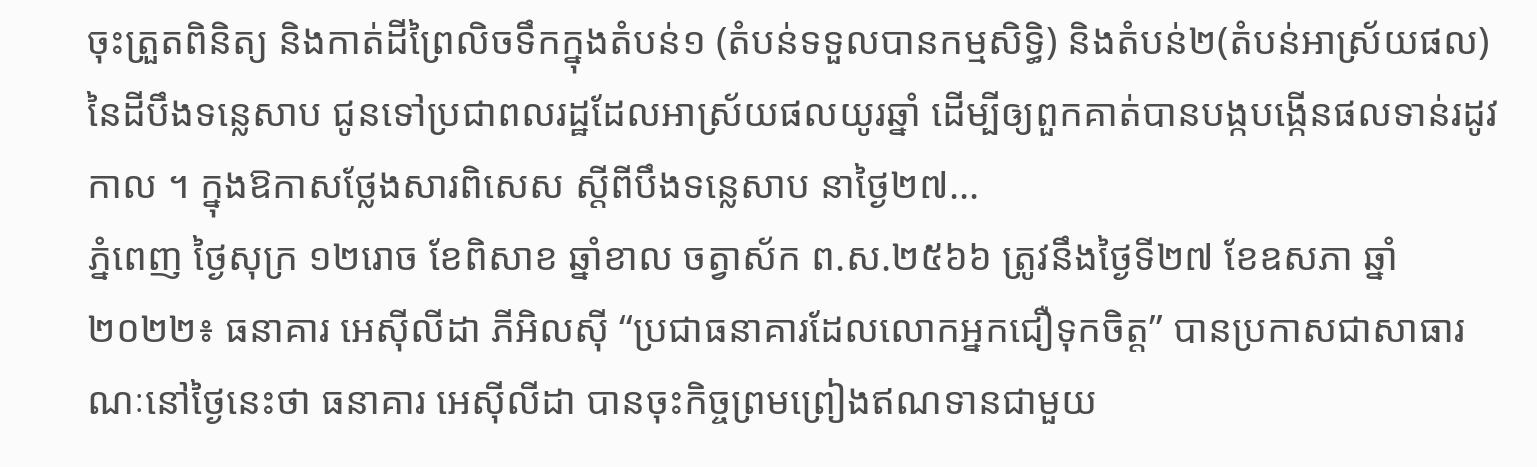ចុះត្រួតពិនិត្យ និងកាត់ដីព្រៃលិចទឹកក្នុងតំបន់១ (តំបន់ទទួលបានកម្មសិទ្ធិ) និងតំបន់២(តំបន់អាស្រ័យផល) នៃដីបឹងទន្លេសាប ជូនទៅប្រជាពលរដ្ឋដែលអាស្រ័យផលយូរឆ្នាំ ដើម្បីឲ្យពួកគាត់បានបង្កបង្កើនផលទាន់រដូវកាល ។ ក្នុងឱកាសថ្លែងសារពិសេស ស្តីពីបឹងទន្លេសាប នាថ្ងៃ២៧...
ភ្នំពេញ ថ្ងៃសុក្រ ១២រោច ខែពិសាខ ឆ្នាំខាល ចត្វាស័ក ព.ស.២៥៦៦ ត្រូវនឹងថ្ងៃទី២៧ ខែឧសភា ឆ្នាំ២០២២៖ ធនាគារ អេស៊ីលីដា ភីអិលស៊ី “ប្រជាធនាគារដែលលោកអ្នកជឿទុកចិត្ត” បានប្រកាសជាសាធារណៈនៅថ្ងៃនេះថា ធនាគារ អេស៊ីលីដា បានចុះកិច្ចព្រមព្រៀងឥណទានជាមួយ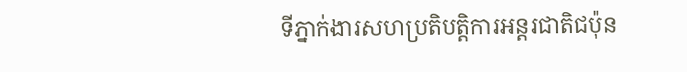ទីភ្នាក់ងារសហប្រតិបត្តិការអន្តរជាតិជប៉ុន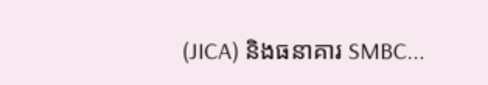(JICA) និងធនាគារ SMBC...